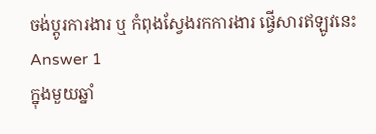ចង់ប្តូរការងារ ឬ កំពុងស្វែងរកការងារ ផ្វើសារឥឡូវនេះ
Answer 1
ក្នុងមួយឆ្នាំ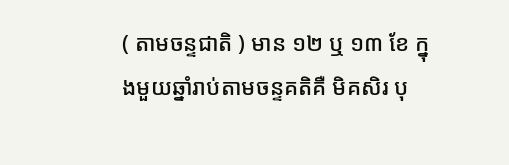( តាមចន្ទជាតិ ) មាន ១២ ឬ ១៣ ខែ ក្នុងមួយឆ្នាំរាប់តាមចន្ទគតិគឺ មិគសិរ បុ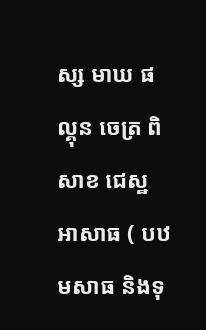ស្ស មាឃ ផល្គុន ចេត្រ ពិសាខ ជេស្ឋ អាសាធ ( បឋមសាធ និងទុ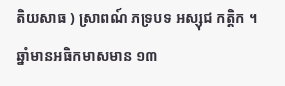តិយសាធ ) ស្រាពណ៍ ភទ្របទ អស្សុជ កត្តិក ។ ឆ្នាំមានអធិកមាសមាន ១៣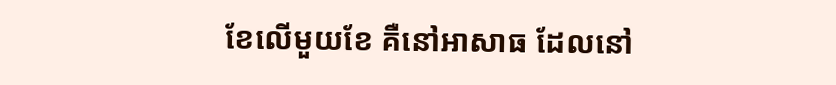ខែលើមួយខែ គឺនៅអាសាធ ដែលនៅ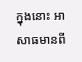ក្នុងនោះ អាសាធមានពី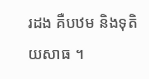រដង គឺបឋម និងទុតិយសាធ ។